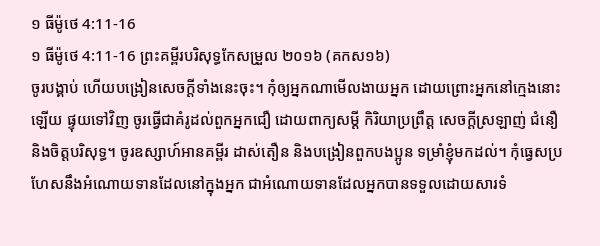១ ធីម៉ូថេ 4:11-16
១ ធីម៉ូថេ 4:11-16 ព្រះគម្ពីរបរិសុទ្ធកែសម្រួល ២០១៦ (គកស១៦)
ចូរបង្គាប់ ហើយបង្រៀនសេចក្ដីទាំងនេះចុះ។ កុំឲ្យអ្នកណាមើលងាយអ្នក ដោយព្រោះអ្នកនៅក្មេងនោះឡើយ ផ្ទុយទៅវិញ ចូរធ្វើជាគំរូដល់ពួកអ្នកជឿ ដោយពាក្យសម្ដី កិរិយាប្រព្រឹត្ត សេចក្ដីស្រឡាញ់ ជំនឿ និងចិត្តបរិសុទ្ធ។ ចូរឧស្សាហ៍អានគម្ពីរ ដាស់តឿន និងបង្រៀនពួកបងប្អូន ទម្រាំខ្ញុំមកដល់។ កុំធ្វេសប្រហែសនឹងអំណោយទានដែលនៅក្នុងអ្នក ជាអំណោយទានដែលអ្នកបានទទួលដោយសារទំ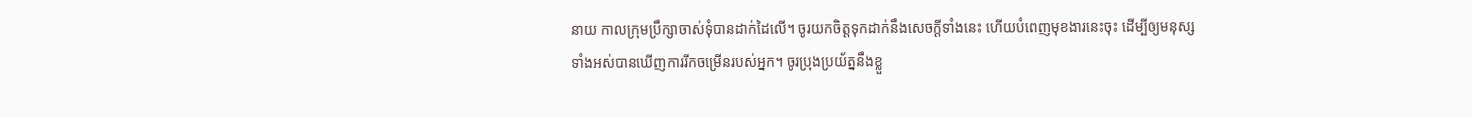នាយ កាលក្រុមប្រឹក្សាចាស់ទុំបានដាក់ដៃលើ។ ចូរយកចិត្តទុកដាក់នឹងសេចក្ដីទាំងនេះ ហើយបំពេញមុខងារនេះចុះ ដើម្បីឲ្យមនុស្សទាំងអស់បានឃើញការរីកចម្រើនរបស់អ្នក។ ចូរប្រុងប្រយ័ត្ននឹងខ្លួ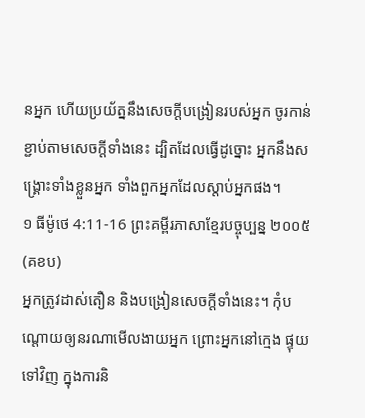នអ្នក ហើយប្រយ័ត្ននឹងសេចក្ដីបង្រៀនរបស់អ្នក ចូរកាន់ខ្ជាប់តាមសេចក្ដីទាំងនេះ ដ្បិតដែលធ្វើដូច្នោះ អ្នកនឹងសង្គ្រោះទាំងខ្លួនអ្នក ទាំងពួកអ្នកដែលស្តាប់អ្នកផង។
១ ធីម៉ូថេ 4:11-16 ព្រះគម្ពីរភាសាខ្មែរបច្ចុប្បន្ន ២០០៥ (គខប)
អ្នកត្រូវដាស់តឿន និងបង្រៀនសេចក្ដីទាំងនេះ។ កុំបណ្ដោយឲ្យនរណាមើលងាយអ្នក ព្រោះអ្នកនៅក្មេង ផ្ទុយទៅវិញ ក្នុងការនិ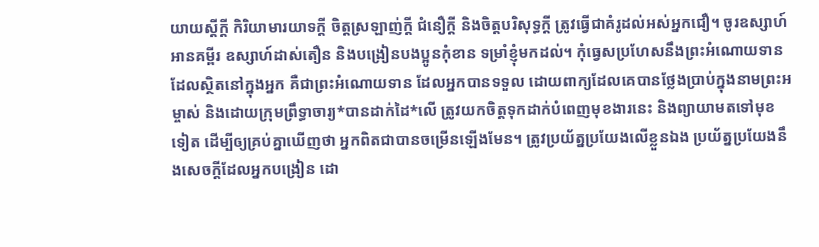យាយស្ដីក្ដី កិរិយាមារយាទក្ដី ចិត្តស្រឡាញ់ក្ដី ជំនឿក្ដី និងចិត្តបរិសុទ្ធក្ដី ត្រូវធ្វើជាគំរូដល់អស់អ្នកជឿ។ ចូរឧស្សាហ៍អានគម្ពីរ ឧស្សាហ៍ដាស់តឿន និងបង្រៀនបងប្អូនកុំខាន ទម្រាំខ្ញុំមកដល់។ កុំធ្វេសប្រហែសនឹងព្រះអំណោយទានដែលស្ថិតនៅក្នុងអ្នក គឺជាព្រះអំណោយទាន ដែលអ្នកបានទទួល ដោយពាក្យដែលគេបានថ្លែងប្រាប់ក្នុងនាមព្រះអម្ចាស់ និងដោយក្រុមព្រឹទ្ធាចារ្យ*បានដាក់ដៃ*លើ ត្រូវយកចិត្តទុកដាក់បំពេញមុខងារនេះ និងព្យាយាមតទៅមុខទៀត ដើម្បីឲ្យគ្រប់គ្នាឃើញថា អ្នកពិតជាបានចម្រើនឡើងមែន។ ត្រូវប្រយ័ត្នប្រយែងលើខ្លួនឯង ប្រយ័ត្នប្រយែងនឹងសេចក្ដីដែលអ្នកបង្រៀន ដោ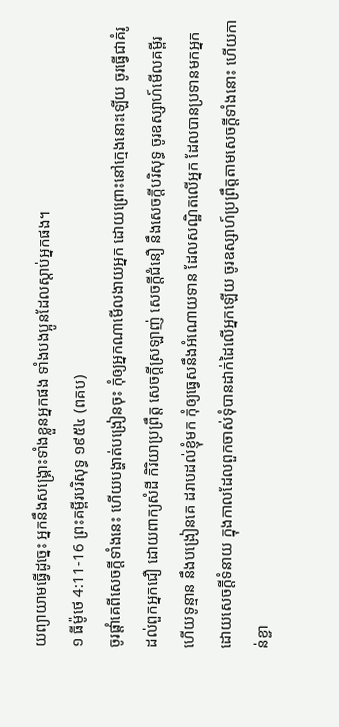យព្យាយាមធ្វើដូច្នេះ អ្នកនឹងសង្គ្រោះទាំងខ្លួនអ្នកផង ទាំងបងប្អូនដែលស្ដាប់អ្នកផង។
១ ធីម៉ូថេ 4:11-16 ព្រះគម្ពីរបរិសុទ្ធ ១៩៥៤ (ពគប)
ចូរផ្តាំគេពីសេចក្ដីទាំងនេះ ហើយបង្ហាត់បង្រៀនចុះ កុំឲ្យអ្នកណាមើលងាយអ្នក ដោយព្រោះនៅក្មេងនោះឡើយ ចូរធ្វើជាគំរូដល់ពួកអ្នកជឿ ដោយពាក្យសំដី កិរិយាប្រព្រឹត្ត សេចក្ដីស្រឡាញ់ សេចក្ដីជំនឿ នឹងសេចក្ដីបរិសុទ្ធ ចូរឧស្សាហ៍មើលគម្ពីរ ហើយទូន្មាន នឹងបង្រៀនគេ ដរាបដល់ខ្ញុំមក កុំឲ្យធ្វេសនឹងអំណោយទាន ដែលសណ្ឋិតលើអ្នក ដែលបានប្រទានមកអ្នកដោយសេចក្ដីទំនាយ ក្នុងកាលដែលពួកចាស់ទុំបានដាក់ដៃលើអ្នកឡើយ ចូរឧស្សាហ៍ប្រព្រឹត្តតាមសេចក្ដីទាំងនោះ ហើយកាន់ខ្ជា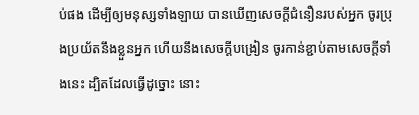ប់ផង ដើម្បីឲ្យមនុស្សទាំងឡាយ បានឃើញសេចក្ដីជំនឿនរបស់អ្នក ចូរប្រុងប្រយ័តនឹងខ្លួនអ្នក ហើយនឹងសេចក្ដីបង្រៀន ចូរកាន់ខ្ជាប់តាមសេចក្ដីទាំងនេះ ដ្បិតដែលធ្វើដូច្នោះ នោះ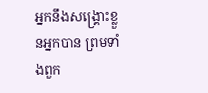អ្នកនឹងសង្គ្រោះខ្លួនអ្នកបាន ព្រមទាំងពួក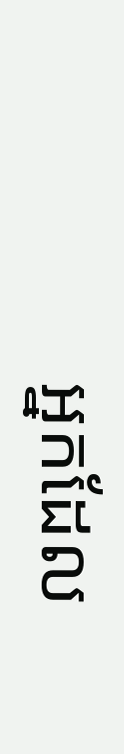អ្នកដែល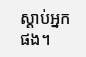ស្តាប់អ្នកផង។